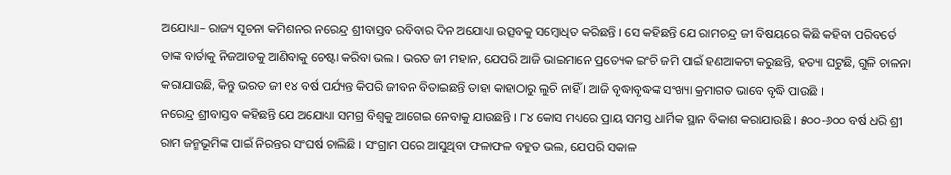ଅଯୋଧ୍ୟା– ରାଜ୍ୟ ସୂଚନା କମିଶନର ନରେନ୍ଦ୍ର ଶ୍ରୀବାସ୍ତବ ରବିବାର ଦିନ ଅଯୋଧ୍ୟା ଉତ୍ସବକୁ ସମ୍ବୋଧିତ କରିଛନ୍ତି । ସେ କହିଛନ୍ତି ଯେ ରାମଚନ୍ଦ୍ର ଜୀ ବିଷୟରେ କିଛି କହିବା ପରିବର୍ତେ ତାଙ୍କ ବାର୍ତାକୁ ନିଜଆଡକୁ ଆଣିବାକୁ ଚେଷ୍ଟା କରିବା ଭଲ । ଭରତ ଜୀ ମହାନ, ଯେପରି ଆଜି ଭାଇମାନେ ପ୍ରତ୍ୟେକ ଇଂଚି ଜମି ପାଇଁ ହଣଆକଟା କରୁଛନ୍ତି, ହତ୍ୟା ଘଟୁଛି, ଗୁଳି ଚାଳନା କରାଯାଉଛି, କିନ୍ତୁ ଭରତ ଜୀ ୧୪ ବର୍ଷ ପର୍ଯ୍ୟନ୍ତ କିପରି ଜୀବନ ବିତାଇଛନ୍ତି ତାହା କାହାଠାରୁ ଲୁଚି ନାହିଁ । ଆଜି ବୃଦ୍ଧାବୃଦ୍ଧଙ୍କ ସଂଖ୍ୟା କ୍ରମାଗତ ଭାବେ ବୃଦ୍ଧି ପାଉଛି ।
ନରେନ୍ଦ୍ର ଶ୍ରୀବାସ୍ତବ କହିଛନ୍ତି ଯେ ଅଯୋଧ୍ୟା ସମଗ୍ର ବିଶ୍ୱକୁ ଆଗେଇ ନେବାକୁ ଯାଉଛନ୍ତି । ୮୪ କୋସ ମଧ୍ୟରେ ପ୍ରାୟ ସମସ୍ତ ଧାର୍ମିକ ସ୍ଥାନ ବିକାଶ କରାଯାଉଛି । ୫୦୦-୬୦୦ ବର୍ଷ ଧରି ଶ୍ରୀ ରାମ ଜନ୍ମଭୂମିଙ୍କ ପାଇଁ ନିରନ୍ତର ସଂଘର୍ଷ ଚାଲିଛି । ସଂଗ୍ରାମ ପରେ ଆସୁଥିବା ଫଳାଫଳ ବହୁତ ଭଲ, ଯେପରି ସକାଳ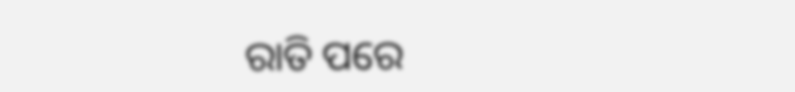ରାତି ପରେ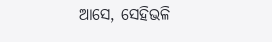ଆସେ, ସେହିଭଳି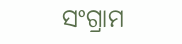ସଂଗ୍ରାମ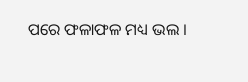ପରେ ଫଳାଫଳ ମଧ୍ୟ ଭଲ ।